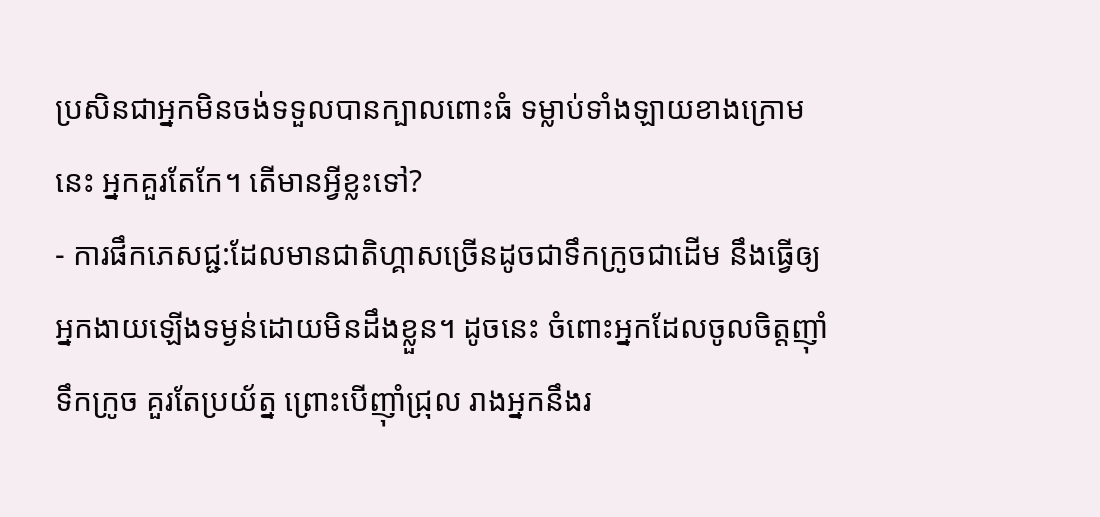ប្រសិនជាអ្នកមិនចង់ទទួលបានក្បាលពោះធំ ទម្លាប់ទាំងឡាយខាងក្រោមនេះ អ្នកគួរតែកែ។ តើមានអ្វីខ្លះទៅ?
- ការផឹកភេសជ្ជ:ដែលមានជាតិហ្គាសច្រើនដូចជាទឹកក្រូចជាដើម នឹងធ្វើឲ្យអ្នកងាយឡើងទម្ងន់ដោយមិនដឹងខ្លួន។ ដូចនេះ ចំពោះអ្នកដែលចូលចិត្តញ៉ាំទឹកក្រូច គួរតែប្រយ័ត្ន ព្រោះបើញ៉ាំជ្រុល រាងអ្នកនឹងរ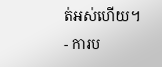ត់អស់ហើយ។
- ការប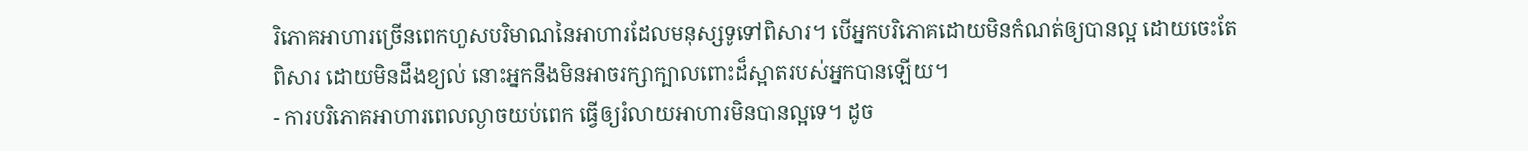រិភោគអាហារច្រើនពេកហួសបរិមាណនៃអាហារដែលមនុស្សទូទៅពិសារ។ បើអ្នកបរិភោគដោយមិនកំណត់ឲ្យបានល្អ ដោយចេះតែពិសារ ដោយមិនដឹងខ្យល់ នោះអ្នកនឹងមិនអាចរក្សាក្បាលពោះដ៏ស្អាតរបស់អ្នកបានឡើយ។
- ការបរិភោគអាហារពេលល្ងាចយប់ពេក ធ្វើឲ្យរំលាយអាហារមិនបានល្អទេ។ ដូច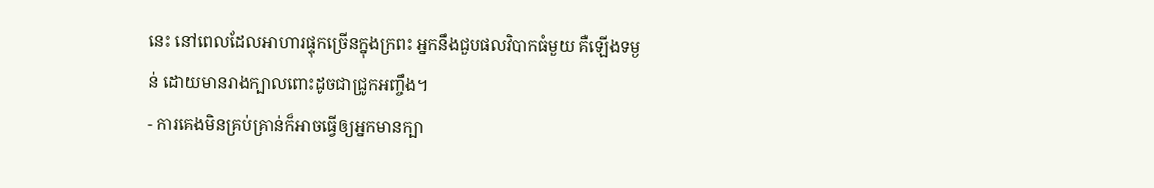នេះ នៅពេលដែលអាហារផ្ទុកច្រើនក្នុងក្រពះ អ្នកនឹងជួបផលវិបាកធំមួយ គឺឡើងទម្ងន់ ដោយមានរាងក្បាលពោះដូចជាជ្រូកអញ្ចឹង។
- ការគេងមិនគ្រប់គ្រាន់ក៏អាចធ្វើឲ្យអ្នកមានក្បា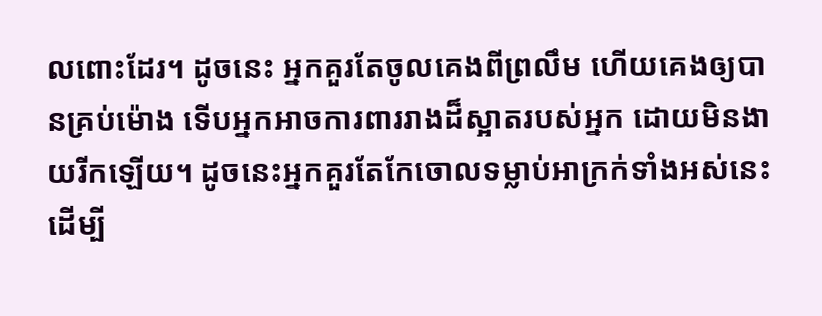លពោះដែរ។ ដូចនេះ អ្នកគួរតែចូលគេងពីព្រលឹម ហើយគេងឲ្យបានគ្រប់ម៉ោង ទើបអ្នកអាចការពាររាងដ៏ស្អាតរបស់អ្នក ដោយមិនងាយរីកឡើយ។ ដូចនេះអ្នកគួរតែកែចោលទម្លាប់អាក្រក់ទាំងអស់នេះ ដើម្បី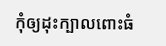កុំឲ្យដុះក្បាលពោះធំ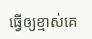ធ្វើឲ្យខ្មាស់គេ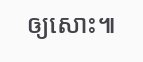ឲ្យសោះ៕